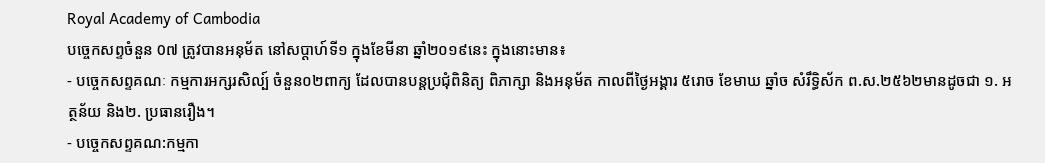Royal Academy of Cambodia
បច្ចេកសព្ទចំនួន 0៧ ត្រូវបានអនុម័ត នៅសប្តាហ៍ទី១ ក្នុងខែមីនា ឆ្នាំ២០១៩នេះ ក្នុងនោះមាន៖
- បច្ចេកសព្ទគណៈ កម្មការអក្សរសិល្ប៍ ចំនួន០២ពាក្យ ដែលបានបន្តប្រជុំពិនិត្យ ពិភាក្សា និងអនុម័ត កាលពីថ្ងៃអង្គារ ៥រោច ខែមាឃ ឆ្នាំច សំរឹទ្ធិស័ក ព.ស.២៥៦២មានដូចជា ១. អត្ថន័យ និង២. ប្រធានរឿង។
- បច្ចេកសព្ទគណ:កម្មកា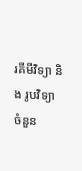រគីមីវិទ្យា និង រូបវិទ្យា ចំនួន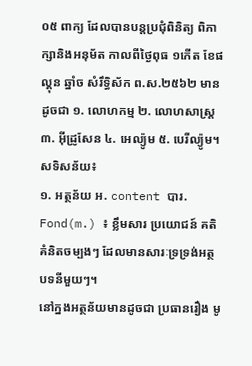០៥ ពាក្យ ដែលបានបន្តប្រជុំពិនិត្យ ពិភាក្សានិងអនុម័ត កាលពីថ្ងៃពុធ ១កើត ខែផល្គុន ឆ្នាំច សំរឹទ្ធិស័ក ព.ស.២៥៦២ មានដូចជា ១. លោហកម្ម ២. លោហសាស្ត្រ ៣. អ៊ីដ្រូសែន ៤. អេល្យ៉ូម ៥. បេរីល្យ៉ូម។
សទិសន័យ៖
១. អត្ថន័យ អ. content បារ. Fond(m.) ៖ ខ្លឹមសារ ប្រយោជន៍ គតិ គំនិតចម្បងៗ ដែលមានសារៈទ្រទ្រង់អត្ថបទនីមួយៗ។
នៅក្នងអត្ថន័យមានដូចជា ប្រធានរឿង មូ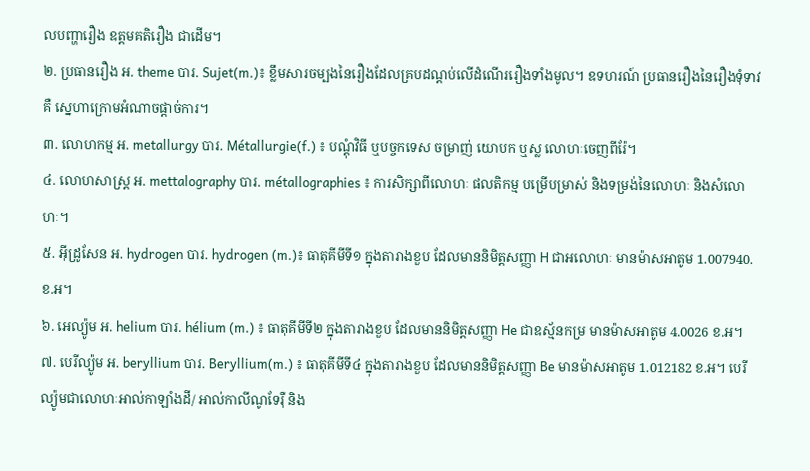លបញ្ហារឿង ឧត្តមគតិរឿង ជាដើម។
២. ប្រធានរឿង អ. theme បារ. Sujet(m.)៖ ខ្លឹមសារចម្បងនៃរឿងដែលគ្របដណ្តប់លើដំណើររឿងទាំងមូល។ ឧទហរណ៍ ប្រធានរឿងនៃរឿងទុំទាវគឺ ស្នេហាក្រោមអំណាចផ្តាច់ការ។
៣. លោហកម្ម អ. metallurgy បារ. Métallurgie(f.) ៖ បណ្តុំវិធី ឬបច្ចកទេស ចម្រាញ់ យោបក ឬស្ល លោហៈចេញពីរ៉ែ។
៤. លោហសាស្ត្រ អ. mettalography បារ. métallographies ៖ ការសិក្សាពីលោហៈ ផលតិកម្ម បម្រើបម្រាស់ និងទម្រង់នៃលោហៈ និងសំលោហៈ។
៥. អ៊ីដ្រូសែន អ. hydrogen បារ. hydrogen (m.)៖ ធាតុគីមីទី១ ក្នុងតារាងខួប ដែលមាននិមិត្តសញ្ញា H ជាអលោហៈ មានម៉ាសអាតូម 1.007940. ខ.អ។
៦. អេល្យ៉ូម អ. helium បារ. hélium (m.) ៖ ធាតុគីមីទី២ ក្នុងតារាងខួប ដែលមាននិមិត្តសញ្ញា He ជាឧស្ម័នកម្រ មានម៉ាសអាតូម 4.0026 ខ.អ។
៧. បេរីល្យ៉ូម អ. beryllium បារ. Beryllium(m.) ៖ ធាតុគីមីទី៤ ក្នុងតារាងខួប ដែលមាននិមិត្តសញ្ញា Be មានម៉ាសអាតូម 1.012182 ខ.អ។ បេរីល្យ៉ូមជាលោហៈអាល់កាឡាំងដី/ អាល់កាលីណូទែរ៉ឺ និង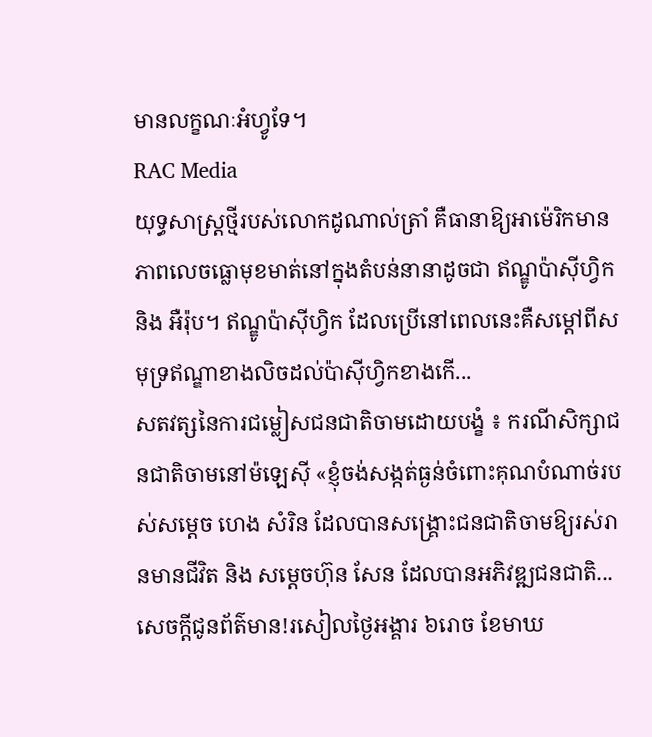មានលក្ខណៈអំហ្វូទែ។
RAC Media
យុទ្ធសាស្ត្រថ្មីរបស់លោកដូណាល់ត្រាំ គឺធានាឱ្យអាម៉េរិកមានភាពលេចធ្លោមុខមាត់នៅក្នុងតំបន់នានាដូចជា ឥណ្ឌូប៉ាស៊ីហ្វិក និង អឺរ៉ុប។ ឥណ្ឌូប៉ាស៊ីហ្វិក ដែលប្រើនៅពេលនេះគឺសម្តៅពីសមុទ្រឥណ្ឌាខាងលិចដល់ប៉ាស៊ីហ្វិកខាងកើ...
សតវត្សនៃការជម្លៀសជនជាតិចាមដោយបង្ខំ ៖ ករណីសិក្សាជនជាតិចាមនៅម៉ឡេស៊ី «ខ្ញុំចង់សង្កត់ធ្ងន់ចំពោះគុណបំណាច់របស់សម្តេច ហេង សំរិន ដែលបានសង្គ្រោះជនជាតិចាមឱ្យរស់រានមានជីវិត និង សម្តេចហ៊ុន សែន ដែលបានអភិវឌ្ឍជនជាតិ...
សេចក្តីជូនព័ត៌មាន!រសៀលថ្ងៃអង្គារ ៦រោច ខែមាឃ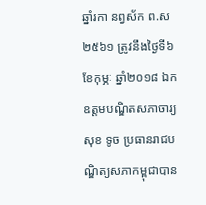ឆ្នាំរកា នព្វស័ក ព.ស ២៥៦១ ត្រូវនឹងថ្ងៃទី៦ ខែកុម្ភៈ ឆ្នាំ២០១៨ ឯកឧត្តមបណ្ឌិតសភាចារ្យ សុខ ទូច ប្រធានរាជបណ្ឌិត្យសភាកម្ពុជាបាន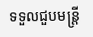ទទួលជួបមន្ត្រី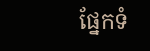ផ្នែកទំ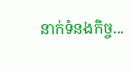នាក់ទំនងកិច្ច...